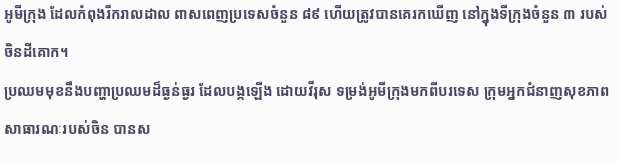អូមីក្រុង ដែលកំពុងរីករាលដាល ពាសពេញប្រទេសចំនួន ៨៩ ហើយត្រូវបានគេរកឃើញ នៅក្នុងទីក្រុងចំនួន ៣ របស់ចិនដីគោក។
ប្រឈមមុខនឹងបញ្ហាប្រឈមដ៏ធ្ងន់ធ្ងរ ដែលបង្កឡើង ដោយវីរុស ទម្រង់អូមីក្រុងមកពីបរទេស ក្រុមអ្នកជំនាញសុខភាព សាធារណៈរបស់ចិន បានស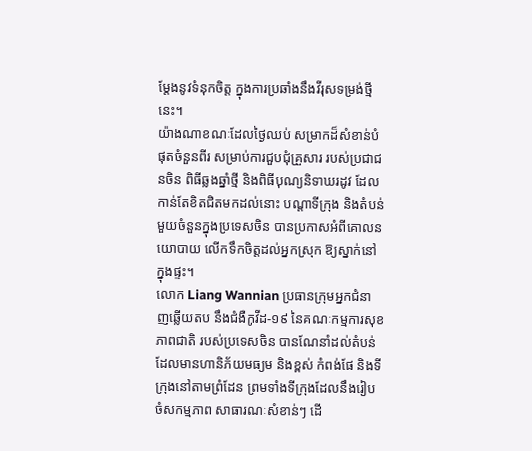ម្តែងនូវទំនុកចិត្ត ក្នុងការប្រឆាំងនឹងវីរុសទម្រង់ថ្មីនេះ។
យ៉ាងណាខណៈដែលថ្ងៃឈប់ សម្រាកដ៏សំខាន់បំផុតចំនួនពីរ សម្រាប់ការជួបជុំគ្រួសារ របស់ប្រជាជនចិន ពិធីឆ្លងឆ្នាំថ្មី និងពិធីបុណ្យនិទាឃរដូវ ដែលកាន់តែខិតជិតមកដល់នោះ បណ្តាទីក្រុង និងតំបន់មួយចំនួនក្នុងប្រទេសចិន បានប្រកាសអំពីគោលនយោបាយ លើកទឹកចិត្តដល់អ្នកស្រុក ឱ្យស្នាក់នៅក្នុងផ្ទះ។
លោក Liang Wannian ប្រធានក្រុមអ្នកជំនាញឆ្លើយតប នឹងជំងឺកូវីដ-១៩ នៃគណៈកម្មការសុខភាពជាតិ របស់ប្រទេសចិន បានណែនាំដល់តំបន់ ដែលមានហានិភ័យមធ្យម និងខ្ពស់ កំពង់ផែ និងទីក្រុងនៅតាមព្រំដែន ព្រមទាំងទីក្រុងដែលនឹងរៀបចំសកម្មភាព សាធារណៈសំខាន់ៗ ដើ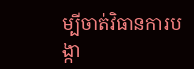ម្បីចាត់វិធានការបង្កា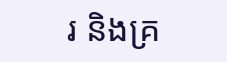រ និងគ្រ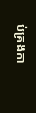ប់គ្រងកា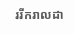ររីករាលដា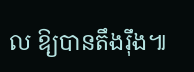ល ឱ្យបានតឹងរ៉ឹង៕